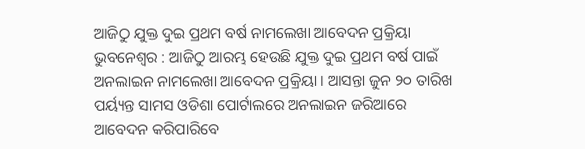ଆଜିଠୁ ଯୁକ୍ତ ଦୁଇ ପ୍ରଥମ ବର୍ଷ ନାମଲେଖା ଆବେଦନ ପ୍ରକ୍ରିୟା
ଭୁବନେଶ୍ବର : ଆଜିଠୁ ଆରମ୍ଭ ହେଉଛି ଯୁକ୍ତ ଦୁଇ ପ୍ରଥମ ବର୍ଷ ପାଇଁ ଅନଲାଇନ ନାମଲେଖା ଆବେଦନ ପ୍ରକ୍ରିୟା । ଆସନ୍ତା ଜୁନ ୨୦ ତାରିଖ ପର୍ୟ୍ୟନ୍ତ ସାମସ ଓଡିଶା ପୋର୍ଟାଲରେ ଅନଲାଇନ ଜରିଆରେ ଆବେଦନ କରିପାରିବେ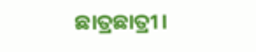ଛାତ୍ରଛାତ୍ରୀ।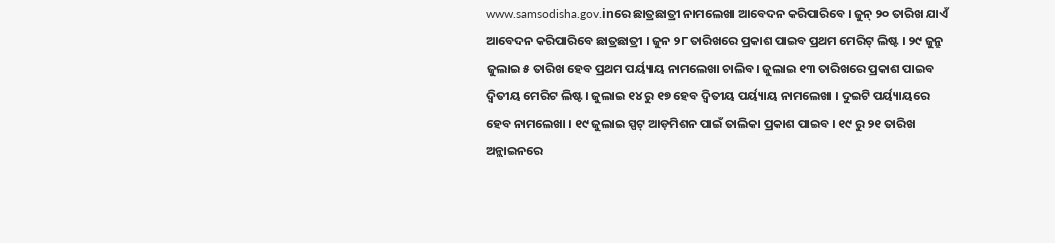www.samsodisha.gov.inରେ ଛାତ୍ରଛାତ୍ରୀ ନାମଲେଖା ଆବେଦନ କରିପାରିବେ । ଜୁନ୍ ୨୦ ତାରିଖ ଯାଏଁ ଆବେଦନ କରିପାରିବେ ଛାତ୍ରଛାତ୍ରୀ । ଜୁନ ୨୮ ତାରିଖରେ ପ୍ରକାଶ ପାଇବ ପ୍ରଥମ ମେରିଟ୍ ଲିଷ୍ଟ । ୨୯ ଜୁନ୍ରୁ ଜୁଲାଇ ୫ ତାରିଖ ହେବ ପ୍ରଥମ ପର୍ୟ୍ୟାୟ ନାମଲେଖା ଚାଲିବ। ଜୁଲାଇ ୧୩ ତାରିଖରେ ପ୍ରକାଶ ପାଇବ ଦ୍ଵିତୀୟ ମେରିଟ ଲିଷ୍ଟ। ଜୁଲାଇ ୧୪ ରୁ ୧୭ ହେବ ଦ୍ବିତୀୟ ପର୍ୟ୍ୟାୟ ନାମଲେଖା । ଦୁଇଟି ପର୍ୟ୍ୟାୟରେ ହେବ ନାମଲେଖା । ୧୯ ଜୁଲାଇ ସ୍ପଟ୍ ଆଡ଼ମିଶନ ପାଇଁ ତାଲିକା ପ୍ରକାଶ ପାଇବ । ୧୯ ରୁ ୨୧ ତାରିଖ ଅନ୍ଲାଇନରେ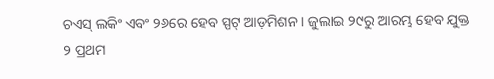ଚଏସ୍ ଲକିଂ ଏବଂ ୨୬ରେ ହେବ ସ୍ପଟ୍ ଆଡ଼ମିଶନ । ଜୁଲାଇ ୨୯ରୁ ଆରମ୍ଭ ହେବ ଯୁକ୍ତ ୨ ପ୍ରଥମ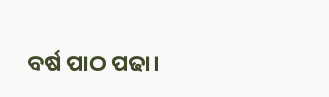ବର୍ଷ ପାଠ ପଢା।